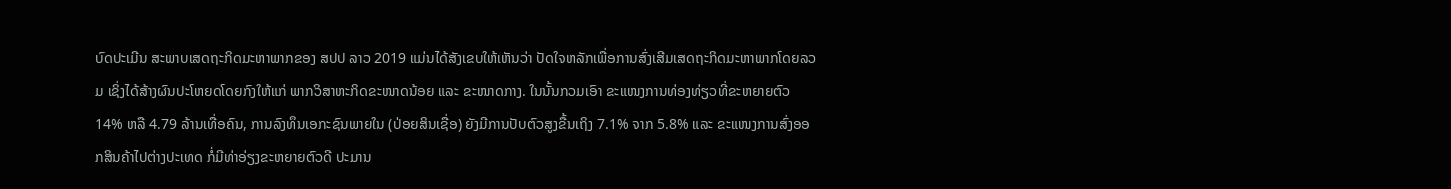ບົດປະເມີນ ສະພາບເສດຖະກິດມະຫາພາກຂອງ ສປປ ລາວ 2019 ແມ່ນໄດ້ສັງເຂບໃຫ້ເຫັນວ່າ ປັດໃຈຫລັກເພື່ອການສົ່ງເສີມເສດຖະກິດມະຫາພາກໂດຍລວມ ເຊິ່ງໄດ້ສ້າງຜົນປະໂຫຍດໂດຍກົງໃຫ້ແກ່ ພາກວິສາຫະກິດຂະໜາດນ້ອຍ ແລະ ຂະໜາດກາງ. ໃນນັ້ນກວມເອົາ ຂະແໜງການທ່ອງທ່ຽວທີ່ຂະຫຍາຍຕົວ 14% ຫລື 4.79 ລ້ານເທື່ອຄົນ, ການລົງທຶນເອກະຊົນພາຍໃນ (ປ່ອຍສິນເຊື່ອ) ຍັງມີການປັບຕົວສູງຂື້ນເຖິງ 7.1% ຈາກ 5.8% ແລະ ຂະແໜງການສົ່ງອອກສິນຄ້າໄປຕ່າງປະເທດ ກໍ່ມີທ່າອ່ຽງຂະຫຍາຍຕົວດີ ປະມານ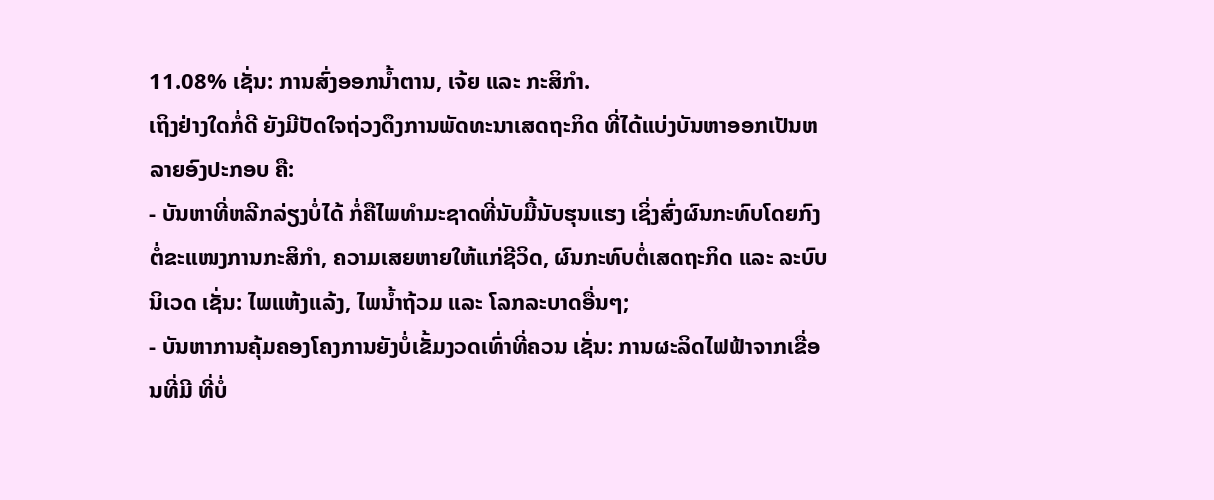11.08% ເຊັ່ນ: ການສົ່ງອອກນໍ້າຕານ, ເຈ້ຍ ແລະ ກະສິກໍາ.
ເຖິງຢ່າງໃດກໍ່ດີ ຍັງມີປັດໃຈຖ່ວງດຶງການພັດທະນາເສດຖະກິດ ທີ່ໄດ້ແບ່ງບັນຫາອອກເປັນຫລາຍອົງປະກອບ ຄື:
- ບັນຫາທີ່ຫລີກລ່ຽງບໍ່ໄດ້ ກໍ່ຄືໄພທໍາມະຊາດທີ່ນັບມື້ນັບຮຸນແຮງ ເຊິ່ງສົ່ງຜົນກະທົບໂດຍກົງຕໍ່ຂະແໜງການກະສິກໍາ, ຄວາມເສຍຫາຍໃຫ້ແກ່ຊີວິດ, ຜົນກະທົບຕໍ່ເສດຖະກິດ ແລະ ລະບົບນິເວດ ເຊັ່ນ: ໄພແຫ້ງແລ້ງ, ໄພນໍ້າຖ້ວມ ແລະ ໂລກລະບາດອື່ນໆ;
- ບັນຫາການຄຸ້ມຄອງໂຄງການຍັງບໍ່ເຂັ້ມງວດເທົ່າທີ່ຄວນ ເຊັ່ນ: ການຜະລິດໄຟຟ້າຈາກເຂື່ອນທີ່ມີ ທີ່ບໍ່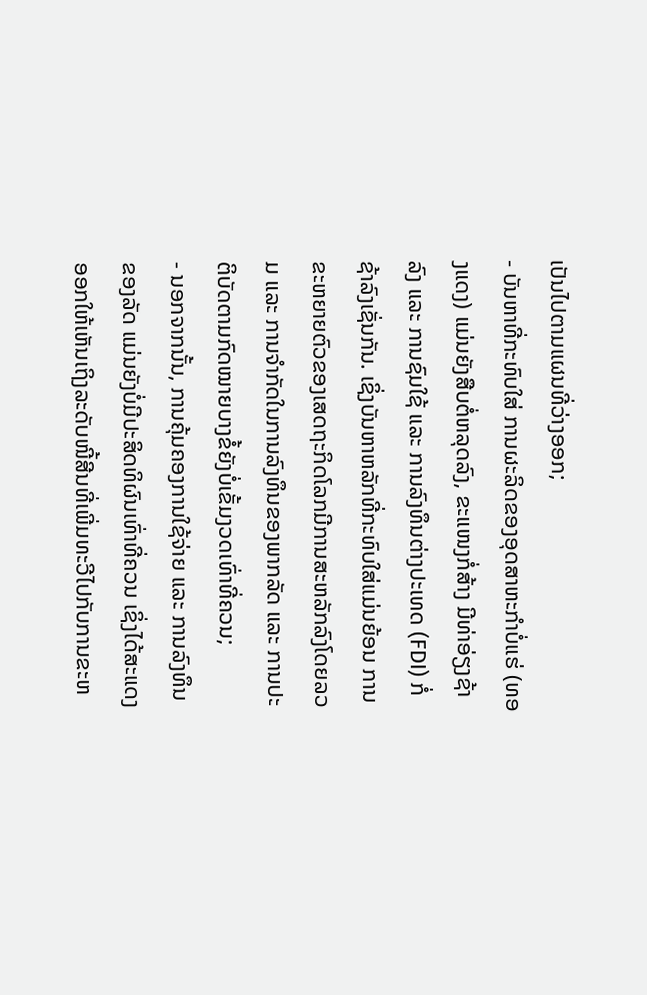ເປັນໄປຕາມແຜນທີ່ວ່າງອອກ;
- ບັນຫາທີ່ກະທົບໃສ່ ການຜະລິດຂອງອຸດສາຫະກໍາບໍ່ແຮ່ (ທອງແດງ) ແມ່ນຍັງສືບຕໍ່ຫລຸດລົງ, ຂະແໜງກໍ່ສ້າງ ມີທ່າອ່ຽງຊ້າລົງ ແລະ ການຊົມໃຊ້ ແລະ ການລົງທຶນຕ່າງປະເທດ (FDI) ກໍ່ຊ້າລົງເຊັ່ນກັນ. ເຊິ່ງບັນຫາຫລັກທີ່ກະທົບໃສ່ແມ່ນຍ້ອນ ການຂະຫຍາຍຕົວຂອງເສດຖະກິດໂລກມີການສະຫລັກລົງໂດຍລວມ ແລະ ການຈໍາກັດໃນການລົງທຶນຂອງພາກລັດ ແລະ ການປະຕິບັດຕາມກົດໝາຍບາງຂໍ້ຍັງບໍ່ເຂັ້ມງວດເທົ່າທີ່ຄວນ;
- ນອກຈາກນັ້ນ, ການຄຸ້ມຄອງການໃຊ້ຈ່າຍ ແລະ ການລົງທຶນຂອງລັດ ແມ່ນຍັງບໍ່ມີປະສິດທິຜົນເທົ່າທີ່ຄວນ ເຊິ່ງໄດ້ສະແດງອອກໃຫ້ເຫັນເຖິງລະດັບໜີ້ສີນທີ່ເພີ່ມທະວີໄປກັບການຂະຫ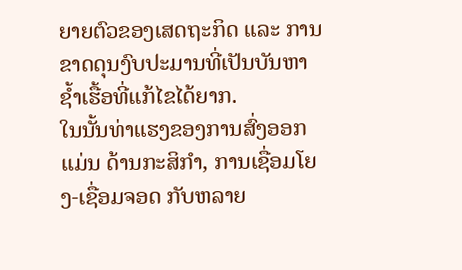ຍາຍຕົວຂອງເສດຖະກິດ ແລະ ການຂາດດຸນງົບປະມານທີ່ເປັນບັນຫາຊໍ້າເຮື້ອທີ່ແກ້ໄຂໄດ້ຍາກ.
ໃນນັ້ນທ່າແຮງຂອງການສົ່ງອອກ ແມ່ນ ດ້ານກະສິກໍາ, ການເຊື່ອມໂຍງ-ເຊື່ອມຈອດ ກັບຫລາຍ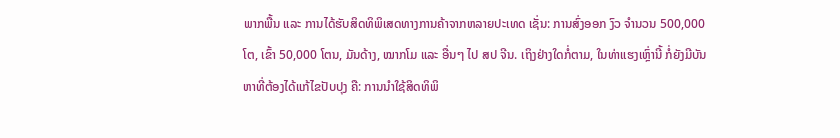ພາກພື້ນ ແລະ ການໄດ້ຮັບສິດທິພິເສດທາງການຄ້າຈາກຫລາຍປະເທດ ເຊັ່ນ: ການສົ່ງອອກ ງົວ ຈໍານວນ 500,000 ໂຕ, ເຂົ້າ 50,000 ໂຕນ, ມັນດ້າງ, ໝາກໂມ ແລະ ອື່ນໆ ໄປ ສປ ຈີນ. ເຖິງຢ່າງໃດກໍ່ຕາມ, ໃນທ່າແຮງເຫຼົ່ານີ້ ກໍ່ຍັງມີບັນຫາທີ່ຕ້ອງໄດ້ແກ້ໄຂປັບປຸງ ຄື: ການນໍາໃຊ້ສິດທິພິ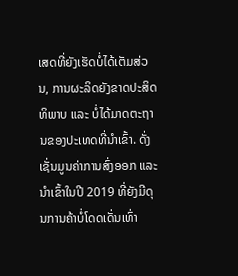ເສດທີ່ຍັງເຮັດບໍ່ໄດ້ເຕັມສ່ວນ, ການຜະລິດຍັງຂາດປະສິດທິພາບ ແລະ ບໍ່ໄດ້ມາດຕະຖານຂອງປະເທດທີ່ນໍາເຂົ້າ. ດັ່ງເຊັ່ນມູນຄ່າການສົ່ງອອກ ແລະ ນໍາເຂົ້າໃນປີ 2019 ທີ່ຍັງມີດຸນການຄ້າບໍ່ໂດດເດັ່ນເທົ່າ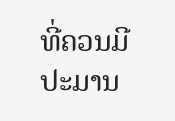ທີ່ຄວນມີປະມານ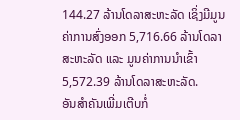144.27 ລ້ານໂດລາສະຫະລັດ ເຊິ່ງມີມູນຄ່າການສົ່ງອອກ 5,716.66 ລ້ານໂດລາສະຫະລັດ ແລະ ມູນຄ່າການນໍາເຂົ້າ 5,572.39 ລ້ານໂດລາສະຫະລັດ.
ອັນສໍາຄັນເພີ່ມເຕີບກໍ່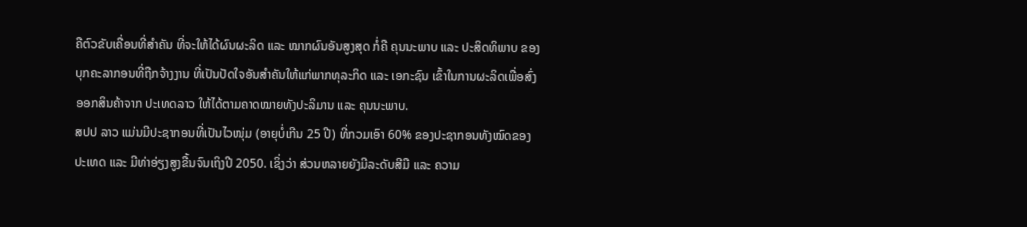ຄືຕົວຂັບເຄື່ອນທີ່ສໍາຄັນ ທີ່ຈະໃຫ້ໄດ້ຜົນຜະລິດ ແລະ ໝາກຜົນອັນສູງສຸດ ກໍ່ຄື ຄຸນນະພາບ ແລະ ປະສິດທິພາບ ຂອງບຸກຄະລາກອນທີ່ຖືກຈ້າງງານ ທີ່ເປັນປັດໃຈອັນສໍາຄັນໃຫ້ແກ່ພາກທຸລະກິດ ແລະ ເອກະຊົນ ເຂົ້າໃນການຜະລິດເພື່ອສົ່ງອອກສິນຄ້າຈາກ ປະເທດລາວ ໃຫ້ໄດ້ຕາມຄາດໝາຍທັງປະລິມານ ແລະ ຄຸນນະພາບ.
ສປປ ລາວ ແມ່ນມີປະຊາກອນທີ່ເປັນໄວໜຸ່ມ (ອາຍຸບໍ່ເກີນ 25 ປີ) ທີ່ກວມເອົາ 60% ຂອງປະຊາກອນທັງໝົດຂອງປະເທດ ແລະ ມີທ່າອ່ຽງສູງຂື້ນຈົນເຖິງປີ 2050. ເຊິ່ງວ່າ ສ່ວນຫລາຍຍັງມີລະດັບສີມື ແລະ ຄວາມ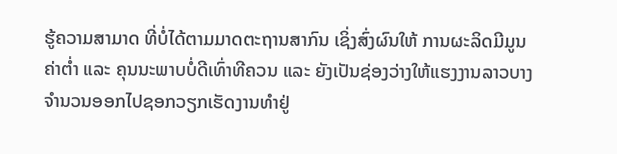ຮູ້ຄວາມສາມາດ ທີ່ບໍ່ໄດ້ຕາມມາດຕະຖານສາກົນ ເຊິ່ງສົ່ງຜົນໃຫ້ ການຜະລິດມີມູນຄ່າຕໍ່າ ແລະ ຄຸນນະພາບບໍ່ດີເທົ່າທີຄວນ ແລະ ຍັງເປັນຊ່ອງວ່າງໃຫ້ແຮງງານລາວບາງຈໍານວນອອກໄປຊອກວຽກເຮັດງານທໍາຢູ່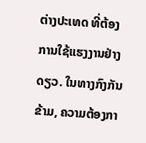ຕ່າງປະເທດ ທີ່ຕ້ອງການໃຊ້ແຮງງານຢ່າງດຽວ. ໃນທາງກົງກັນຂ້າມ, ຄວາມຕ້ອງກາ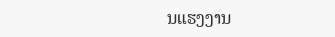ນແຮງງານ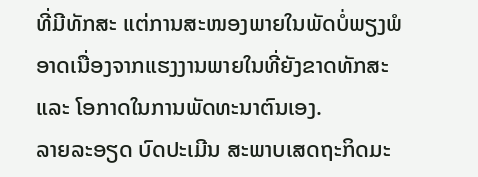ທີ່ມີທັກສະ ແຕ່ການສະໜອງພາຍໃນພັດບໍ່ພຽງພໍ ອາດເນື່ອງຈາກແຮງງານພາຍໃນທີ່ຍັງຂາດທັກສະ ແລະ ໂອກາດໃນການພັດທະນາຕົນເອງ.
ລາຍລະອຽດ ບົດປະເມີນ ສະພາບເສດຖະກິດມະ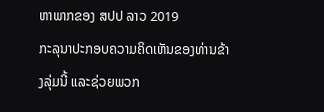ຫາພາກຂອງ ສປປ ລາວ 2019
ກະລຸນາປະກອບຄວາມຄິດເຫັນຂອງທ່ານຂ້າງລຸ່ມນີ້ ແລະຊ່ວຍພວກ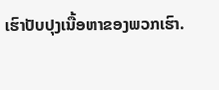ເຮົາປັບປຸງເນື້ອຫາຂອງພວກເຮົາ.